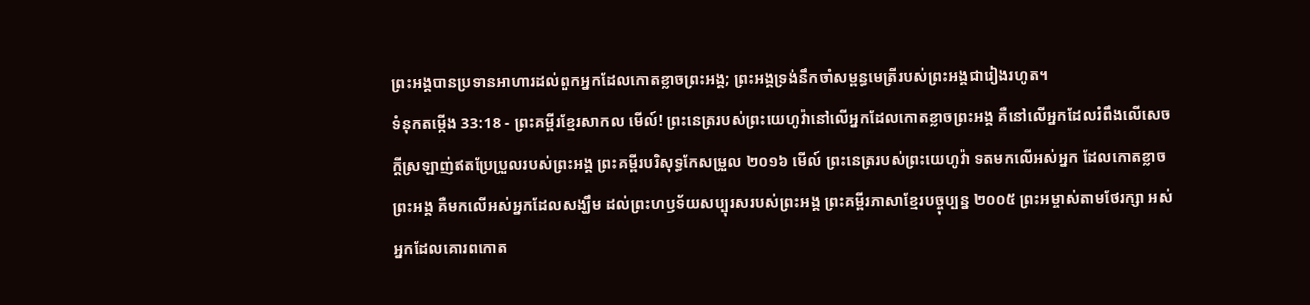ព្រះអង្គបានប្រទានអាហារដល់ពួកអ្នកដែលកោតខ្លាចព្រះអង្គ; ព្រះអង្គទ្រង់នឹកចាំសម្ពន្ធមេត្រីរបស់ព្រះអង្គជារៀងរហូត។
ទំនុកតម្កើង 33:18 - ព្រះគម្ពីរខ្មែរសាកល មើល៍! ព្រះនេត្ររបស់ព្រះយេហូវ៉ានៅលើអ្នកដែលកោតខ្លាចព្រះអង្គ គឺនៅលើអ្នកដែលរំពឹងលើសេចក្ដីស្រឡាញ់ឥតប្រែប្រួលរបស់ព្រះអង្គ ព្រះគម្ពីរបរិសុទ្ធកែសម្រួល ២០១៦ មើល៍ ព្រះនេត្ររបស់ព្រះយេហូវ៉ា ទតមកលើអស់អ្នក ដែលកោតខ្លាចព្រះអង្គ គឺមកលើអស់អ្នកដែលសង្ឃឹម ដល់ព្រះហឫទ័យសប្បុរសរបស់ព្រះអង្គ ព្រះគម្ពីរភាសាខ្មែរបច្ចុប្បន្ន ២០០៥ ព្រះអម្ចាស់តាមថែរក្សា អស់អ្នកដែលគោរពកោត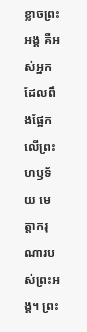ខ្លាចព្រះអង្គ គឺអស់អ្នកដែលពឹងផ្អែកលើព្រះហឫទ័យ មេត្តាករុណារបស់ព្រះអង្គ។ ព្រះ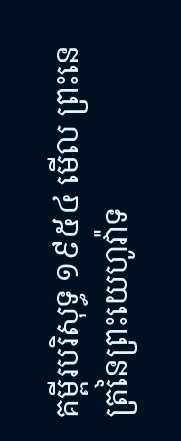គម្ពីរបរិសុទ្ធ ១៩៥៤ មើល ព្រះនេត្រនៃព្រះយេហូវ៉ាទ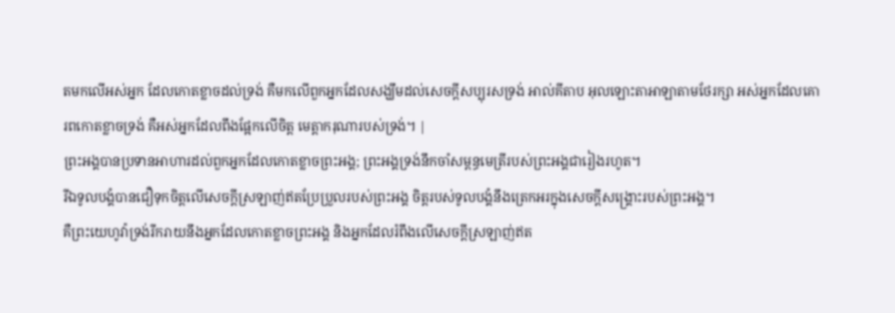តមកលើអស់អ្នក ដែលកោតខ្លាចដល់ទ្រង់ គឺមកលើពួកអ្នកដែលសង្ឃឹមដល់សេចក្ដីសប្បុរសទ្រង់ អាល់គីតាប អុលឡោះតាអាឡាតាមថែរក្សា អស់អ្នកដែលគោរពកោតខ្លាចទ្រង់ គឺអស់អ្នកដែលពឹងផ្អែកលើចិត្ត មេត្តាករុណារបស់ទ្រង់។ |
ព្រះអង្គបានប្រទានអាហារដល់ពួកអ្នកដែលកោតខ្លាចព្រះអង្គ; ព្រះអង្គទ្រង់នឹកចាំសម្ពន្ធមេត្រីរបស់ព្រះអង្គជារៀងរហូត។
រីឯទូលបង្គំបានជឿទុកចិត្តលើសេចក្ដីស្រឡាញ់ឥតប្រែប្រួលរបស់ព្រះអង្គ ចិត្តរបស់ទូលបង្គំនឹងត្រេកអរក្នុងសេចក្ដីសង្គ្រោះរបស់ព្រះអង្គ។
គឺព្រះយេហូវ៉ាទ្រង់រីករាយនឹងអ្នកដែលកោតខ្លាចព្រះអង្គ និងអ្នកដែលរំពឹងលើសេចក្ដីស្រឡាញ់ឥត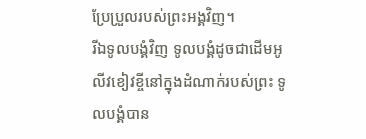ប្រែប្រួលរបស់ព្រះអង្គវិញ។
រីឯទូលបង្គំវិញ ទូលបង្គំដូចជាដើមអូលីវខៀវខ្ចីនៅក្នុងដំណាក់របស់ព្រះ ទូលបង្គំបាន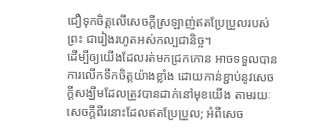ជឿទុកចិត្តលើសេចក្ដីស្រឡាញ់ឥតប្រែប្រួលរបស់ព្រះ ជារៀងរហូតអស់កល្បជានិច្ច។
ដើម្បីឲ្យយើងដែលរត់មកជ្រកកោន អាចទទួលបានការលើកទឹកចិត្តយ៉ាងខ្លាំង ដោយកាន់ខ្ជាប់នូវសេចក្ដីសង្ឃឹមដែលត្រូវបានដាក់នៅមុខយើង តាមរយៈសេចក្ដីពីរនោះដែលឥតប្រែប្រួល; អំពីសេច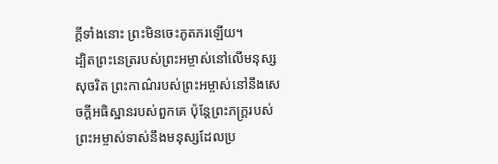ក្ដីទាំងនោះ ព្រះមិនចេះភូតភរឡើយ។
ដ្បិតព្រះនេត្ររបស់ព្រះអម្ចាស់នៅលើមនុស្សសុចរិត ព្រះកាណ៌របស់ព្រះអម្ចាស់នៅនឹងសេចក្ដីអធិស្ឋានរបស់ពួកគេ ប៉ុន្តែព្រះភក្ត្ររបស់ព្រះអម្ចាស់ទាស់នឹងមនុស្សដែលប្រ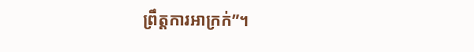ព្រឹត្តការអាក្រក់”។